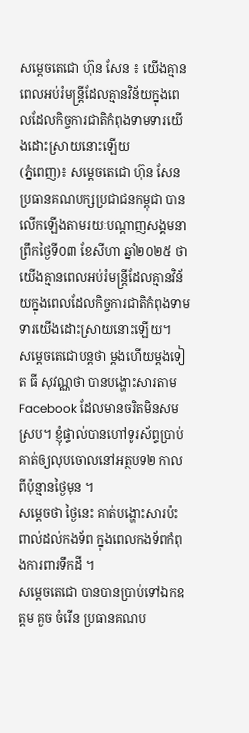សម្ដេចតេជោ ហ៊ុន សែន ៖ យើងគ្មានពេលអប់រំមន្ត្រីដែលគ្មានវិន័យក្នុងពេលដែលកិច្ចការជាតិកំពុងទាមទារយើងដោះស្រាយនោះឡើយ
(ភ្នំពេញ)៖ សម្ដេចតេជោ ហ៊ុន សែន ប្រធានគណបក្សប្រជាជនកម្ពុជា បានលើកឡើងតាមរយៈបណ្ដាញសង្គមនាព្រឹកថ្ងៃទី០៣ ខែសីហា ឆ្នាំ២០២៥ ថា យើងគ្មានពេលអប់រំមន្ត្រីដែលគ្មានវិន័យក្នុងពេលដែលកិច្ចការជាតិកំពុងទាមទារយើងដោះស្រាយនោះឡើយ។
សម្ដេចតេជោបន្តថា ម្តងហើយម្តងទៀត ធី សុវណ្ណថា បានបង្ហោះសារតាម Facebook ដែលមានចរិតមិនសមស្រប។ ខ្ញុំផ្ទាល់បានហៅទូរស័ព្ទប្រាប់គាត់ឲ្យលុបចោលនៅអត្ថបទ២ កាលពីប៉ុន្មានថ្ងៃមុន ។
សម្ដេចថា ថ្ងៃនេះ គាត់បង្ហោះសារប៉ះពាល់ដល់កងទ័ព ក្នុងពេលកងទ័ពកំពុងការពារទឹកដី ។
សម្ដេចតេជោ បានបានប្រាប់ទៅឯកឧត្តម គួច ចំរើន ប្រធានគណប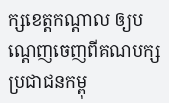ក្សខេត្តកណ្តាល ឲ្យបណ្តេញចេញពីគណបក្សប្រជាជនកម្ពុ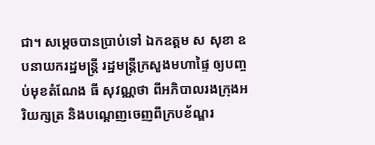ជា។ សម្ដេចបានប្រាប់ទៅ ឯកឧត្តម ស សុខា ឧបនាយករដ្ឋមន្ត្រី រដ្ឋមន្ត្រីក្រសួងមហាផ្ទៃ ឲ្យបញ្ចប់មុខតំណែង ធី សុវណ្ណថា ពីអភិបាលរងក្រុងអរិយក្សត្រ និងបណ្តេញចេញពីក្របខ័ណ្ឌរ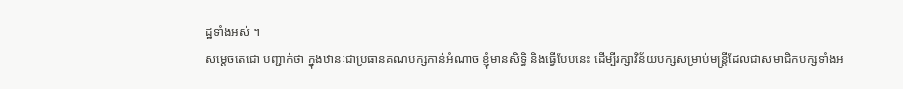ដ្ឋទាំងអស់ ។
សម្ដេចតេជោ បញ្ជាក់ថា ក្នុងឋានៈជាប្រធានគណបក្សកាន់អំណាច ខ្ញុំមានសិទ្ធិ និងធ្វើបែបនេះ ដើម្បីរក្សាវិន័យបក្សសម្រាប់មន្ត្រីដែលជាសមាជិកបក្សទាំងអ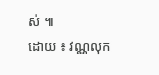ស់ ៕
ដោយ ៖ វណ្ណលុក